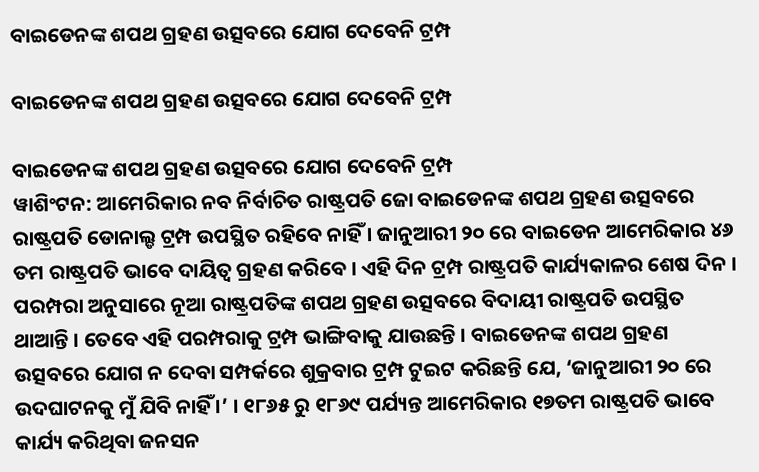ବାଇଡେନଙ୍କ ଶପଥ ଗ୍ରହଣ ଉତ୍ସବରେ ଯୋଗ ଦେବେନି ଟ୍ରମ୍ପ

ବାଇଡେନଙ୍କ ଶପଥ ଗ୍ରହଣ ଉତ୍ସବରେ ଯୋଗ ଦେବେନି ଟ୍ରମ୍ପ

ବାଇଡେନଙ୍କ ଶପଥ ଗ୍ରହଣ ଉତ୍ସବରେ ଯୋଗ ଦେବେନି ଟ୍ରମ୍ପ
ୱାଶିଂଟନ: ଆମେରିକାର ନବ ନିର୍ବାଚିତ ରାଷ୍ଟ୍ରପତି ଜୋ ବାଇଡେନଙ୍କ ଶପଥ ଗ୍ରହଣ ଉତ୍ସବରେ ରାଷ୍ଟ୍ରପତି ଡୋନାଲ୍ଡ ଟ୍ରମ୍ପ ଉପସ୍ଥିତ ରହିବେ ନାହିଁ । ଜାନୁଆରୀ ୨୦ ରେ ବାଇଡେନ ଆମେରିକାର ୪୬ ତମ ରାଷ୍ଟ୍ରପତି ଭାବେ ଦାୟିତ୍ୱ ଗ୍ରହଣ କରିବେ । ଏହି ଦିନ ଟ୍ରମ୍ପ ରାଷ୍ଟ୍ରପତି କାର୍ଯ୍ୟକାଳର ଶେଷ ଦିନ । ପରମ୍ପରା ଅନୁସାରେ ନୂଆ ରାଷ୍ଟ୍ରପତିଙ୍କ ଶପଥ ଗ୍ରହଣ ଉତ୍ସବରେ ବିଦାୟୀ ରାଷ୍ଟ୍ରପତି ଉପସ୍ଥିତ ଥାଆନ୍ତି । ତେବେ ଏହି ପରମ୍ପରାକୁ ଟ୍ରମ୍ପ ଭାଙ୍ଗିବାକୁ ଯାଉଛନ୍ତି । ବାଇଡେନଙ୍କ ଶପଥ ଗ୍ରହଣ ଉତ୍ସବରେ ଯୋଗ ନ ଦେବା ସମ୍ପର୍କରେ ଶୁକ୍ରବାର ଟ୍ରମ୍ପ ଟୁଇଟ କରିଛନ୍ତି ଯେ, ‘ଜାନୁଆରୀ ୨୦ ରେ ଉଦଘାଟନକୁ ମୁଁ ଯିବି ନାହିଁ ।’ । ୧୮୬୫ ରୁ ୧୮୬୯ ପର୍ଯ୍ୟନ୍ତ ଆମେରିକାର ୧୭ତମ ରାଷ୍ଟ୍ରପତି ଭାବେ କାର୍ଯ୍ୟ କରିଥିବା ଜନସନ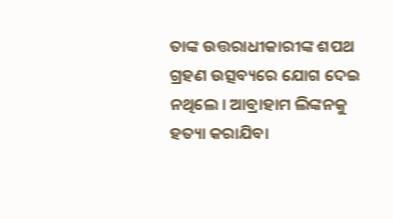ତାଙ୍କ ଉତ୍ତରାଧୀକାରୀଙ୍କ ଶପଥ ଗ୍ରହଣ ଉତ୍ସବ୍ୟରେ ଯୋଗ ଦେଇ ନଥିଲେ । ଆବ୍ରାହାମ ଲିଙ୍କନକୁ ହତ୍ୟା କରାଯିବା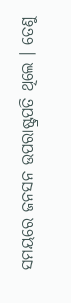ସମୟରେ ଜନସନ ଉପରାଷ୍ଟ୍ରପତି ଥିଲେ । ତେଣୁ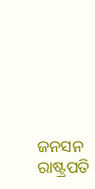ଜନସନ ରାଷ୍ଟ୍ରପତି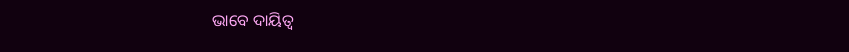ଭାବେ ଦାୟିତ୍ୱ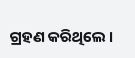ଗ୍ରହଣ କରିଥିଲେ ।